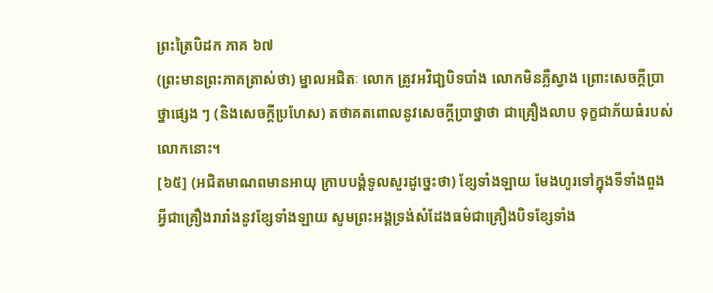ព្រះត្រៃបិដក ភាគ ៦៧
(ព្រះមានព្រះភាគត្រាស់ថា) ម្នាលអជិតៈ លោក ត្រូវអវិជា្ជបិទបាំង លោកមិនភ្លឺស្វាង ព្រោះសេចក្តីបា្រថ្នាផ្សេង ៗ (និងសេចកី្តប្រហែស) តថាគតពោលនូវសេចកី្តបា្រថ្នាថា ជាគ្រឿងលាប ទុក្ខជាភ័យធំរបស់លោកនោះ។
[៦៥] (អជិតមាណពមានអាយុ ក្រាបបងំ្គទូលសួរដូច្នេះថា) ខែ្សទាំងឡាយ មែងហូរទៅក្នុងទីទាំងពួង អ្វីជាគ្រឿងរារាំងនូវខែ្សទាំងឡាយ សូមព្រះអង្គទ្រង់សំដែងធម៌ជាគ្រឿងបិទខ្សែទាំង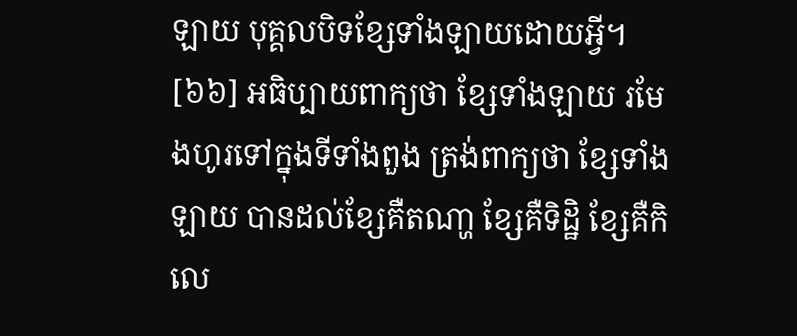ឡាយ បុគ្គលបិទខ្សែទាំងឡាយដោយអ្វី។
[៦៦] អធិប្បាយពាក្យថា ខ្សែទាំងឡាយ រមែងហូរទៅក្នុងទីទាំងពួង ត្រង់ពាក្យថា ខ្សែទាំងឡាយ បានដល់ខ្សែគឺតណា្ហ ខ្សែគឺទិដ្ឋិ ខ្សែគឺកិលេ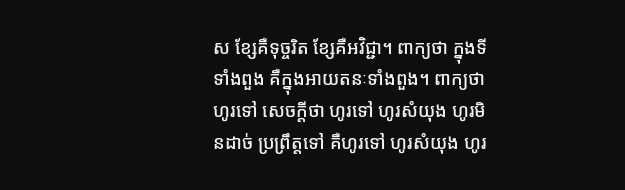ស ខ្សែគឺទុច្ចរិត ខ្សែគឺអវិជ្ជា។ ពាក្យថា ក្នុងទីទាំងពួង គឺក្នុងអាយតនៈទាំងពួង។ ពាក្យថា ហូរទៅ សេចកី្តថា ហូរទៅ ហូរសំយុង ហូរមិនដាច់ ប្រព្រឹត្តទៅ គឺហូរទៅ ហូរសំយុង ហូរ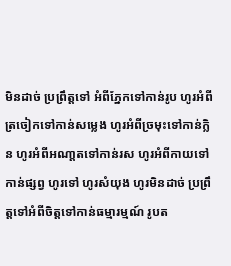មិនដាច់ ប្រព្រឹត្តទៅ អំពីភែ្នកទៅកាន់រូប ហូរអំពីត្រចៀកទៅកាន់សមេ្លង ហូរអំពីច្រមុះទៅកាន់ក្លិន ហូរអំពីអណា្តតទៅកាន់រស ហូរអំពីកាយទៅកាន់ផ្សព្វ ហូរទៅ ហូរសំយុង ហូរមិនដាច់ ប្រព្រឹត្តទៅអំពីចិត្តទៅកាន់ធម្មារម្មណ៍ រូបត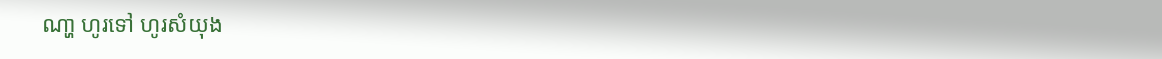ណា្ហ ហូរទៅ ហូរសំយុង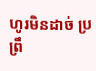ហូរមិនដាច់ ប្រព្រឹ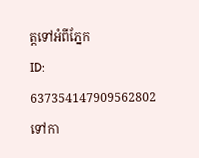ត្តទៅអំពីភែ្នក
ID: 637354147909562802
ទៅកា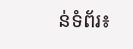ន់ទំព័រ៖